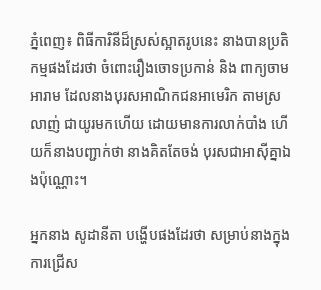ភ្នំពេញ៖ ពិធីការិនីដ៏ស្រស់ស្អាតរូបនេះ នាងបានប្រតិកម្មផងដែរថា ចំពោះរឿងចោទប្រកាន់ និង ពាក្យចាមអារាម ដែលនាងបុរសអាណិកជនអាមេរិក តាមស្រលាញ់ ជាយូរមកហើយ ដោយមានការលាក់បាំង ហើយក៏នាងបញ្ជាក់ថា នាងគិតតែចង់ បុរសជាអាស៊ីគ្នាឯងប៉ុណ្ណោះ។

អ្នកនាង សូដានីតា បង្ហើបផងដែរថា សម្រាប់នាងក្នុងការជ្រើស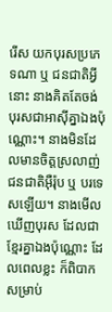រើស យកបុរសប្រភេទណា ឬ ជនជាតិអ្វីនោះ នាងគិតតែចង់ បុរសជាអាស៊ីគ្នាឯងប៉ុណ្ណោះ។ នាងមិនដែលមានចិត្តស្រលាញ់ ជនជាតិអ៊ឺរ៉ុប ឬ បរទេសឡើយ។ នាងមើលឃើញបុរស ដែលជាខ្មែរគ្នាឯងប៉ុណ្ណោះ ដែលពេលខ្លះ ក៏ពិបាកសម្រាប់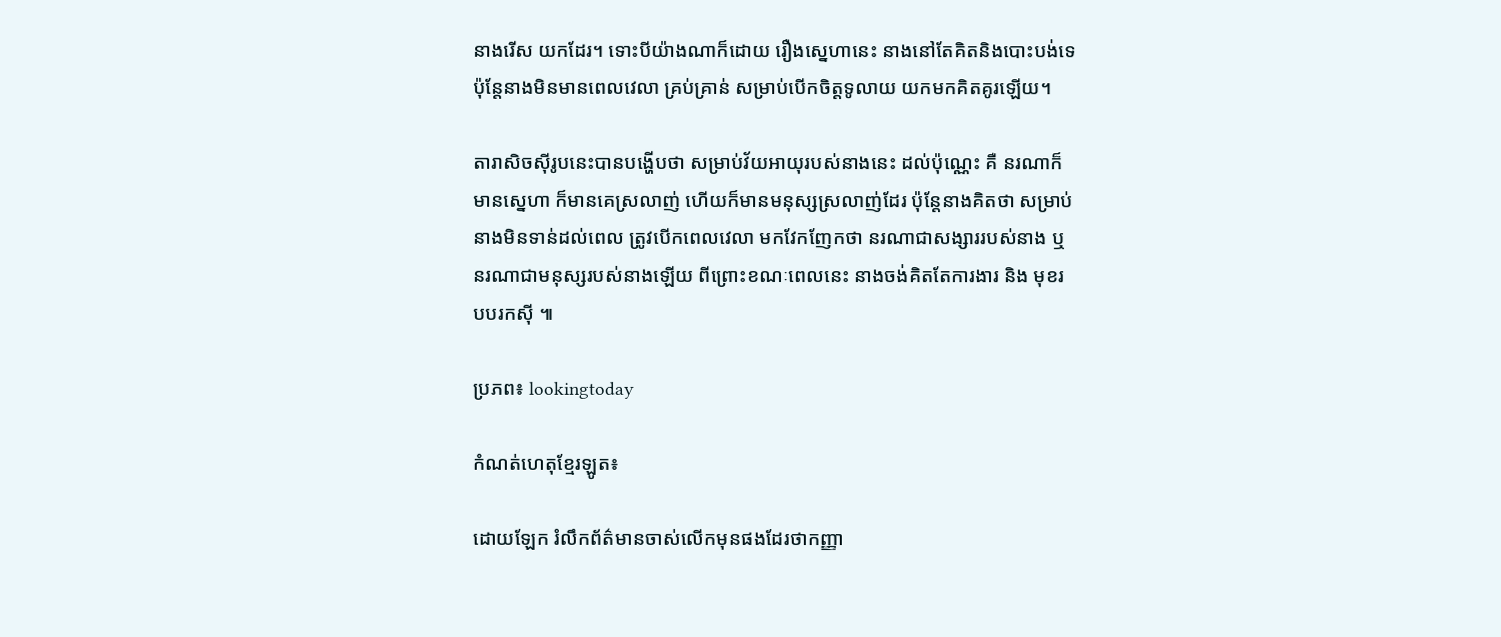នាងរើស យកដែរ។ ទោះបីយ៉ាងណាក៏ដោយ រឿងស្នេហានេះ នាងនៅតែគិតនិងបោះបង់ទេ ប៉ុន្តែនាងមិនមានពេលវេលា គ្រប់គ្រាន់ សម្រាប់បើកចិត្តទូលាយ យកមកគិតគូរឡើយ។

តារាសិចស៊ីរូបនេះបានបង្ហើបថា សម្រាប់វ័យអាយុរបស់នាងនេះ ដល់ប៉ុណ្ណេះ គឺ នរណាក៏មានស្នេហា ក៏មានគេស្រលាញ់ ហើយក៏មានមនុស្សស្រលាញ់ដែរ ប៉ុន្តែនាងគិតថា សម្រាប់នាងមិនទាន់ដល់ពេល ត្រូវបើកពេលវេលា មកវែកញែកថា នរណាជាសង្សាររបស់នាង ឬ នរណាជាមនុស្សរបស់នាងឡើយ ពីព្រោះខណៈពេលនេះ នាងចង់គិតតែការងារ និង មុខរបបរកស៊ី ៕

ប្រភព៖ lookingtoday

កំណត់ហេតុខ្មែរឡូត៖

ដោយឡែក រំលឹកព័ត៌មានចាស់លើកមុនផងដែរថាកញ្ញា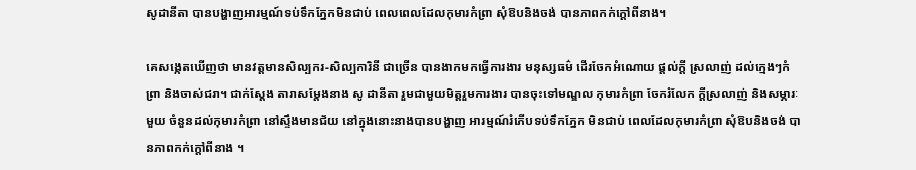សូដានីតា បានបង្ហាញអារម្មណ៍ទប់ទឹកភ្នែកមិនជាប់ ពេលពេលដែលកុមារកំព្រា សុំឱបនិងចង់ បានភាពកក់ក្តៅពីនាង។

គេសង្កេតឃើញថា មានវត្តមានសិល្បករ-សិល្បការិនី ជាច្រើន បានងាកមកធ្វើការងារ មនុស្សធម៌ ដើរចែកអំណោយ ផ្តល់ក្តី ស្រលាញ់ ដល់ក្មេងៗកំព្រា និងចាស់ជរា។ ជាក់ស្តែង តារាសម្តែងនាង សូ ដានីតា រួមជាមួយមិត្តរួមការងារ បានចុះទៅមណ្ឌល កុមារកំព្រា ចែករំលែក ក្តីស្រលាញ់ និងសម្ភារៈមួយ ចំនួនដល់កុមារកំព្រា នៅស្ទឹងមានជ័យ នៅក្នុងនោះនាងបានបង្ហាញ អារម្មណ៍រំភើបទប់ទឹកភ្នែក មិនជាប់ ពេលដែលកុមារកំព្រា សុំឱបនិងចង់ បានភាពកក់ក្តៅពីនាង ។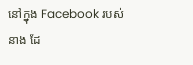នៅក្នុង Facebook របស់នាង ដែ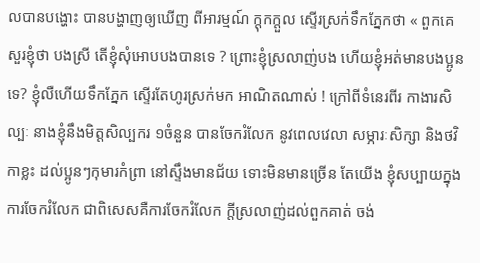លបានបង្ហោះ បានបង្ហាញឲ្យឃើញ ពីអារម្មណ៍ ក្តុកក្តួល ស្ទើរស្រក់ទឹកភ្នែកថា « ពួកគេសួរខ្ញុំថា បងស្រី តើខ្ញុំសុំអោបបងបានទេ ? ព្រោះខ្ញុំស្រលាញ់បង ហើយខ្ញុំអត់មានបងប្អូនទេ? ខ្ញុំលឺហើយទឹកភ្នែក ស្ទើរតែហូរស្រក់មក អាណិតណាស់ ! ក្រៅពីទំនេរពីរ កាងារសិល្បៈ នាងខ្ញុំនឹងមិត្តសិល្បករ ១ចំនួន បានចែករំលែក នូវពេលវេលា សម្ភារៈសិក្សា និងថវិកាខ្លះ ដល់ប្អូនៗកុមារកំព្រា នៅស្ទឹងមានជ័យ ទោះមិនមានច្រើន តែយើង ខ្ញុំសប្បាយក្នុងការចែករំលែក ជាពិសេសគឺការចែករំលែក ក្តីស្រលាញ់ដល់ពួកគាត់ ចង់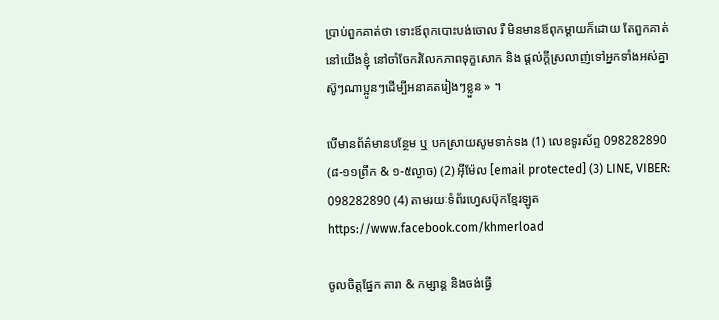ប្រាប់ពួកគាត់ថា ទោះឪពុកបោះបង់ចោល រឺ មិនមានឪពុកម្តាយក៏ដោយ តែពួកគាត់នៅយើងខ្ញុំ នៅចាំចែករំលែកភាពទុក្ខសោក និង ផ្តល់ក្តីស្រលាញ់ទៅអ្នកទាំងអស់គ្នា ស៊ូៗណាប្អូនៗដើម្បីអនាគតរៀងៗខ្លួន » ។

បើមានព័ត៌មានបន្ថែម ឬ បកស្រាយសូមទាក់ទង (1) លេខទូរស័ព្ទ 098282890 (៨-១១ព្រឹក & ១-៥ល្ងាច) (2) អ៊ីម៉ែល [email protected] (3) LINE, VIBER: 098282890 (4) តាមរយៈទំព័រហ្វេសប៊ុកខ្មែរឡូត https://www.facebook.com/khmerload

ចូលចិត្តផ្នែក តារា & កម្សាន្ដ និងចង់ធ្វើ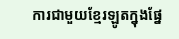ការជាមួយខ្មែរឡូតក្នុងផ្នែ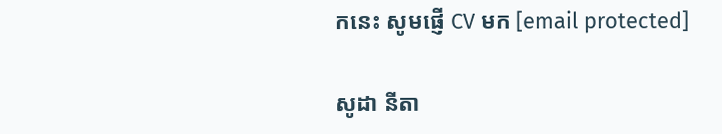កនេះ សូមផ្ញើ CV មក [email protected]

សូដា នីតា